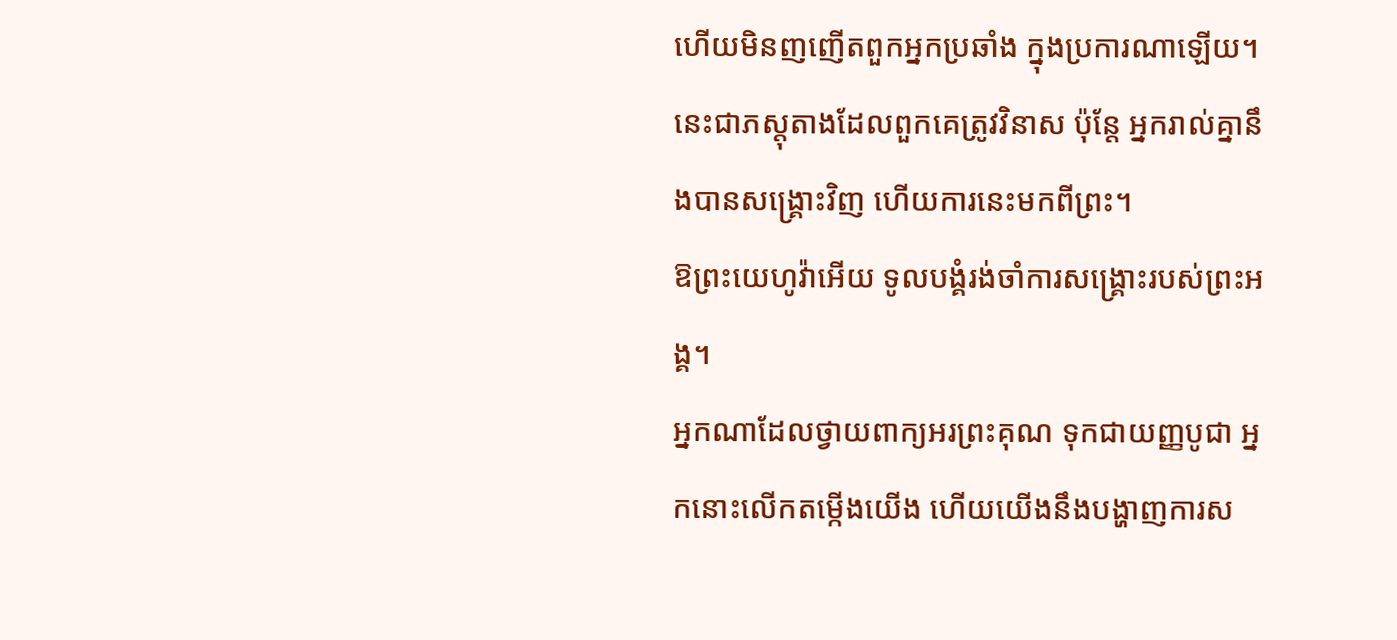ហើយមិនញញើតពួកអ្នកប្រឆាំង ក្នុងប្រការណាឡើយ។ នេះជាភស្តុតាងដែលពួកគេត្រូវវិនាស ប៉ុន្តែ អ្នករាល់គ្នានឹងបានសង្រ្គោះវិញ ហើយការនេះមកពីព្រះ។
ឱព្រះយេហូវ៉ាអើយ ទូលបង្គំរង់ចាំការសង្គ្រោះរបស់ព្រះអង្គ។
អ្នកណាដែលថ្វាយពាក្យអរព្រះគុណ ទុកជាយញ្ញបូជា អ្នកនោះលើកតម្កើងយើង ហើយយើងនឹងបង្ហាញការស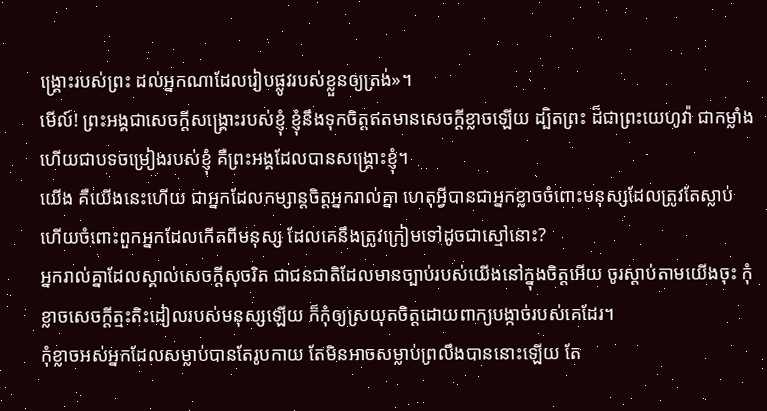ង្គ្រោះរបស់ព្រះ ដល់អ្នកណាដែលរៀបផ្លូវរបស់ខ្លួនឲ្យត្រង់»។
មើល៍! ព្រះអង្គជាសេចក្ដីសង្គ្រោះរបស់ខ្ញុំ ខ្ញុំនឹងទុកចិត្តឥតមានសេចក្ដីខ្លាចឡើយ ដ្បិតព្រះ ដ៏ជាព្រះយេហូវ៉ា ជាកម្លាំង ហើយជាបទចម្រៀងរបស់ខ្ញុំ គឺព្រះអង្គដែលបានសង្គ្រោះខ្ញុំ។
យើង គឺយើងនេះហើយ ជាអ្នកដែលកម្សាន្តចិត្តអ្នករាល់គ្នា ហេតុអ្វីបានជាអ្នកខ្លាចចំពោះមនុស្សដែលត្រូវតែស្លាប់ ហើយចំពោះពួកអ្នកដែលកើតពីមនុស្ស ដែលគេនឹងត្រូវក្រៀមទៅដូចជាស្មៅនោះ?
អ្នករាល់គ្នាដែលស្គាល់សេចក្ដីសុចរិត ជាជនជាតិដែលមានច្បាប់របស់យើងនៅក្នុងចិត្តអើយ ចូរស្ដាប់តាមយើងចុះ កុំខ្លាចសេចក្ដីត្មះតិះដៀលរបស់មនុស្សឡើយ ក៏កុំឲ្យស្រយុតចិត្តដោយពាក្យបង្កាច់របស់គេដែរ។
កុំខ្លាចអស់អ្នកដែលសម្លាប់បានតែរូបកាយ តែមិនអាចសម្លាប់ព្រលឹងបាននោះឡើយ តែ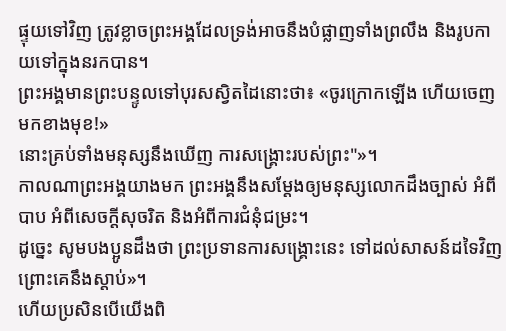ផ្ទុយទៅវិញ ត្រូវខ្លាចព្រះអង្គដែលទ្រង់អាចនឹងបំផ្លាញទាំងព្រលឹង និងរូបកាយទៅក្នុងនរកបាន។
ព្រះអង្គមានព្រះបន្ទូលទៅបុរសស្វិតដៃនោះថា៖ «ចូរក្រោកឡើង ហើយចេញមកខាងមុខ!»
នោះគ្រប់ទាំងមនុស្សនឹងឃើញ ការសង្គ្រោះរបស់ព្រះ"»។
កាលណាព្រះអង្គយាងមក ព្រះអង្គនឹងសម្តែងឲ្យមនុស្សលោកដឹងច្បាស់ អំពីបាប អំពីសេចក្តីសុចរិត និងអំពីការជំនុំជម្រះ។
ដូច្នេះ សូមបងប្អូនដឹងថា ព្រះប្រទានការសង្គ្រោះនេះ ទៅដល់សាសន៍ដទៃវិញ ព្រោះគេនឹងស្តាប់»។
ហើយប្រសិនបើយើងពិ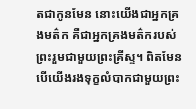តជាកូនមែន នោះយើងជាអ្នកគ្រងមត៌ក គឺជាអ្នកគ្រងមត៌ករបស់ព្រះរួមជាមួយព្រះគ្រីស្ទ។ ពិតមែន បើយើងរងទុក្ខលំបាកជាមួយព្រះ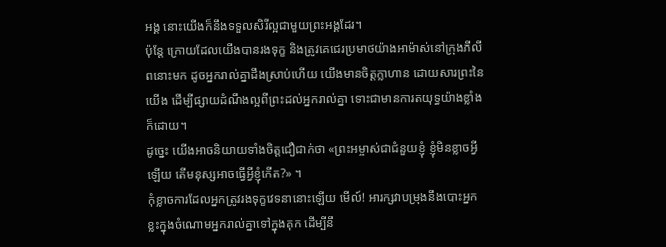អង្គ នោះយើងក៏នឹងទទួលសិរីល្អជាមួយព្រះអង្គដែរ។
ប៉ុន្តែ ក្រោយដែលយើងបានរងទុក្ខ និងត្រូវគេជេរប្រមាថយ៉ាងអាម៉ាស់នៅក្រុងភីលីពនោះមក ដូចអ្នករាល់គ្នាដឹងស្រាប់ហើយ យើងមានចិត្តក្លាហាន ដោយសារព្រះនៃយើង ដើម្បីផ្សាយដំណឹងល្អពីព្រះដល់អ្នករាល់គ្នា ទោះជាមានការតយុទ្ធយ៉ាងខ្លាំងក៏ដោយ។
ដូច្នេះ យើងអាចនិយាយទាំងចិត្តជឿជាក់ថា «ព្រះអម្ចាស់ជាជំនួយខ្ញុំ ខ្ញុំមិនខ្លាចអ្វីឡើយ តើមនុស្សអាចធ្វើអ្វីខ្ញុំកើត?» ។
កុំខ្លាចការដែលអ្នកត្រូវរងទុក្ខវេទនានោះឡើយ មើល៍! អារក្សវាបម្រុងនឹងបោះអ្នកខ្លះក្នុងចំណោមអ្នករាល់គ្នាទៅក្នុងគុក ដើម្បីនឹ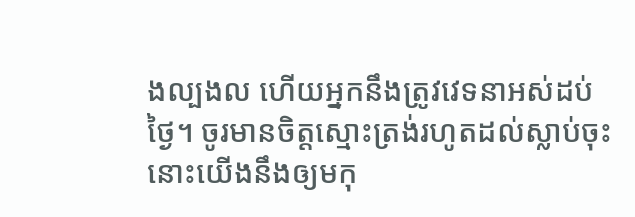ងល្បងល ហើយអ្នកនឹងត្រូវវេទនាអស់ដប់ថ្ងៃ។ ចូរមានចិត្តស្មោះត្រង់រហូតដល់ស្លាប់ចុះ នោះយើងនឹងឲ្យមកុ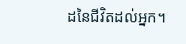ដនៃជីវិតដល់អ្នក។